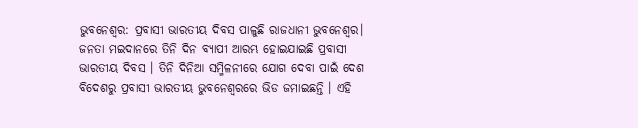ଭୁବନେଶ୍ବର: ପ୍ରବାସୀ ଭାରତୀୟ ଦିବସ ପାଳୁଛି ରାଜଧାନୀ ଭୁବନେଶ୍ବର। ଜନତା ମଇଦାନରେ ତିନି ଦିନ ବ୍ୟାପୀ ଆରମ୍ଭ ହୋଇଯାଇଛି ପ୍ରବାସୀ ଭାରତୀୟ ଦିବସ । ତିନି ଦିନିଆ ସମ୍ମିଳନୀରେ ଯୋଗ ଦେବା ପାଇଁ ଦେଶ ବିଦେଶରୁ ପ୍ରବାସୀ ଭାରତୀୟ ଭୁବନେଶ୍ବରରେ ଭିଡ ଜମାଇଛନ୍ତି । ଏହି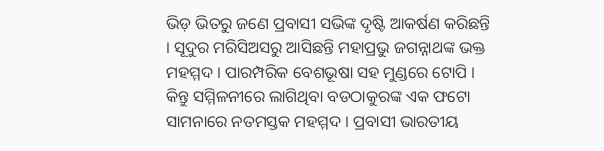ଭିଡ଼ ଭିତରୁ ଜଣେ ପ୍ରବାସୀ ସଭିଙ୍କ ଦୃଷ୍ଟି ଆକର୍ଷଣ କରିଛନ୍ତି । ସୂଦୁର ମରିସିଅସରୁ ଆସିଛନ୍ତି ମହାପ୍ରଭୁ ଜଗନ୍ନାଥଙ୍କ ଭକ୍ତ ମହମ୍ମଦ । ପାରମ୍ପରିକ ବେଶଭୂଷା ସହ ମୁଣ୍ଡରେ ଟୋପି । କିନ୍ତୁ ସମ୍ମିଳନୀରେ ଲାଗିଥିବା ବଡଠାକୁରଙ୍କ ଏକ ଫଟୋ ସାମନାରେ ନତମସ୍ତକ ମହମ୍ମଦ । ପ୍ରବାସୀ ଭାରତୀୟ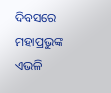ଦିବସରେ ମହାପ୍ରଭୁଙ୍କ ଏଭଳି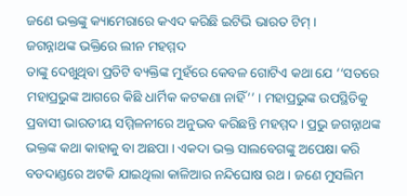ଜଣେ ଭକ୍ତଙ୍କୁ କ୍ୟାମେରାରେ କଏଦ କରିଛି ଇଟିଭି ଭାରତ ଟିମ୍ ।
ଜଗନ୍ନାଥଙ୍କ ଭକ୍ତିରେ ଲୀନ ମହମ୍ମଦ
ତାଙ୍କୁ ଦେଖୁଥିବା ପ୍ରତିଟି ବ୍ୟକ୍ତିଙ୍କ ମୁହଁରେ କେବଳ ଗୋଟିଏ କଥା ଯେ ‘‘ସତରେ ମହାପ୍ରଭୁଙ୍କ ଆଗରେ କିଛି ଧାର୍ମିକ କଟକଣା ନାହିଁ’’ । ମହାପ୍ରଭୁଙ୍କ ଉପସ୍ଥିତିକୁ ପ୍ରବାସୀ ଭାରତୀୟ ସମ୍ମିଳନୀରେ ଅନୁଭବ କରିଛନ୍ତି ମହମ୍ମଦ। ପ୍ରଭୁ ଜଗନ୍ନାଥଙ୍କ ଭକ୍ତଙ୍କ କଥା କାହାକୁ ବା ଅଛପା । ଏକଦା ଭକ୍ତ ସାଲବେଗଙ୍କୁ ଅପେକ୍ଷା କରି ବଡଦାଣ୍ଡରେ ଅଟକି ଯାଇଥିଲା କାଳିଆର ନନ୍ଦିଘୋଷ ରଥ । ଜଣେ ମୁସଲିମ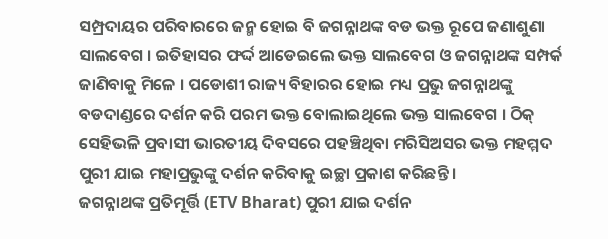ସମ୍ପ୍ରଦାୟର ପରିବାରରେ ଜନ୍ମ ହୋଇ ବି ଜଗନ୍ନାଥଙ୍କ ବଡ ଭକ୍ତ ରୂପେ ଜଣାଶୁଣା ସାଲବେଗ । ଇତିହାସର ଫର୍ଦ୍ଦ ଆଡେଇଲେ ଭକ୍ତ ସାଲବେଗ ଓ ଜଗନ୍ନାଥଙ୍କ ସମ୍ପର୍କ ଜାଣିବାକୁ ମିଳେ । ପଡୋଶୀ ରାଜ୍ୟ ବିହାରର ହୋଇ ମଧ୍ୟ ପ୍ରଭୁ ଜଗନ୍ନାଥଙ୍କୁ ବଡଦାଣ୍ଡରେ ଦର୍ଶନ କରି ପରମ ଭକ୍ତ ବୋଲାଇଥିଲେ ଭକ୍ତ ସାଲବେଗ । ଠିକ୍ ସେହିଭଳି ପ୍ରବାସୀ ଭାରତୀୟ ଦିବସରେ ପହଞ୍ଚିଥିବା ମରିସିଅସର ଭକ୍ତ ମହମ୍ମଦ ପୁରୀ ଯାଇ ମହାପ୍ରଭୁଙ୍କୁ ଦର୍ଶନ କରିବାକୁ ଇଚ୍ଛା ପ୍ରକାଶ କରିଛନ୍ତି ।
ଜଗନ୍ନାଥଙ୍କ ପ୍ରତିମୂର୍ତ୍ତି (ETV Bharat) ପୁରୀ ଯାଇ ଦର୍ଶନ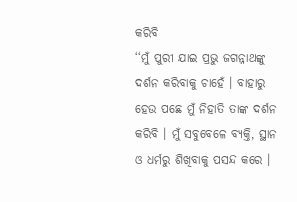କରିବି
‘‘ମୁଁ ପୁରୀ ଯାଇ ପ୍ରଭୁ ଜଗନ୍ନାଥଙ୍କୁ ଦର୍ଶନ କରିବାକୁ ଚାହେଁ । ବାହାରୁ ହେଉ ପଛେ ମୁଁ ନିହାତି ତାଙ୍କ ଦର୍ଶନ କରିବି । ମୁଁ ସବୁବେଳେ ବ୍ୟକ୍ତି, ସ୍ଥାନ ଓ ଧର୍ମରୁ ଶିଖିବାକୁ ପସନ୍ଦ କରେ ।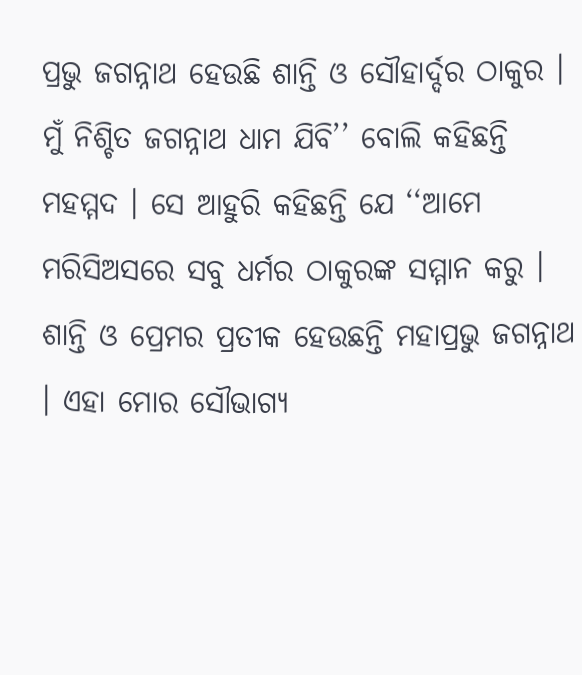ପ୍ରଭୁ ଜଗନ୍ନାଥ ହେଉଛି ଶାନ୍ତି ଓ ସୌହାର୍ଦ୍ଦର ଠାକୁର । ମୁଁ ନିଶ୍ଚିତ ଜଗନ୍ନାଥ ଧାମ ଯିବି’’ ବୋଲି କହିଛନ୍ତି ମହମ୍ମଦ । ସେ ଆହୁରି କହିଛନ୍ତି ଯେ ‘‘ଆମେ ମରିସିଅସରେ ସବୁ ଧର୍ମର ଠାକୁରଙ୍କ ସମ୍ମାନ କରୁ । ଶାନ୍ତି ଓ ପ୍ରେମର ପ୍ରତୀକ ହେଉଛନ୍ତି ମହାପ୍ରଭୁ ଜଗନ୍ନାଥ । ଏହା ମୋର ସୌଭାଗ୍ୟ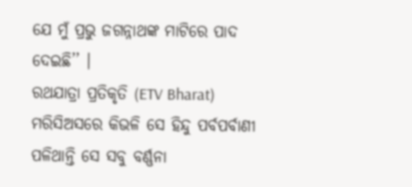ଯେ ମୁଁ ପ୍ରଭୁ ଜଗନ୍ନାଥଙ୍କ ମାଟିରେ ପାଦ ଦେଇଛି’’ ।
ରଥଯାତ୍ରା ପ୍ରତିକୃତି (ETV Bharat) ମରିସିଅସରେ କିଭଳି ସେ ହିନ୍ଦୁ ପର୍ବପର୍ବାଣୀ ପଳିଥାନ୍ତି ସେ ସବୁ ବର୍ଣ୍ଣନା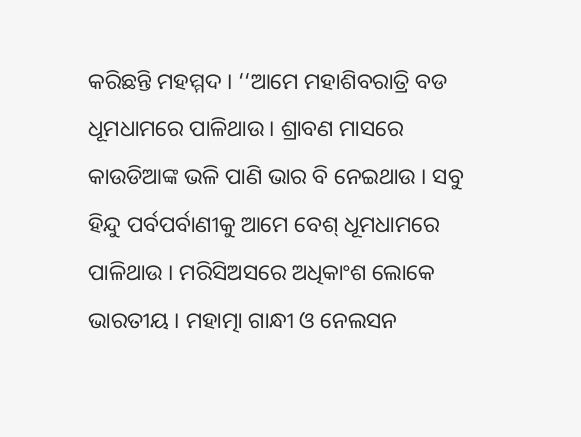କରିଛନ୍ତି ମହମ୍ମଦ । ‘‘ଆମେ ମହାଶିବରାତ୍ରି ବଡ ଧୂମଧାମରେ ପାଳିଥାଉ । ଶ୍ରାବଣ ମାସରେ କାଉଡିଆଙ୍କ ଭଳି ପାଣି ଭାର ବି ନେଇଥାଉ । ସବୁ ହିନ୍ଦୁ ପର୍ବପର୍ବାଣୀକୁ ଆମେ ବେଶ୍ ଧୂମଧାମରେ ପାଳିଥାଉ । ମରିସିଅସରେ ଅଧିକାଂଶ ଲୋକେ ଭାରତୀୟ । ମହାତ୍ମା ଗାନ୍ଧୀ ଓ ନେଲସନ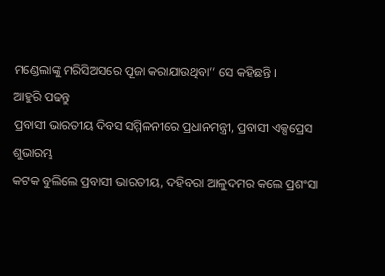ମଣ୍ଡେଲାଙ୍କୁ ମରିସିଅସରେ ପୂଜା କରାଯାଉଥିବା’’ ସେ କହିଛନ୍ତି ।
ଆହୁରି ପଢନ୍ତୁ
ପ୍ରବାସୀ ଭାରତୀୟ ଦିବସ ସମ୍ମିଳନୀରେ ପ୍ରଧାନମନ୍ତ୍ରୀ, ପ୍ରବାସୀ ଏକ୍ସପ୍ରେସ ଶୁଭାରମ୍ଭ
କଟକ ବୁଲିଲେ ପ୍ରବାସୀ ଭାରତୀୟ, ଦହିବରା ଆଳୁଦମର କଲେ ପ୍ରଶଂସା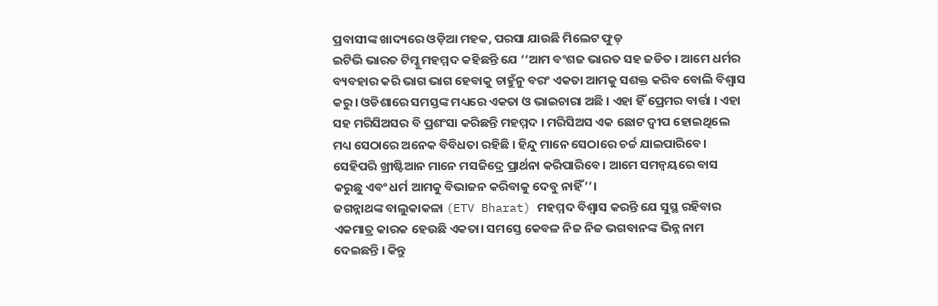ପ୍ରବାସୀଙ୍କ ଖାଦ୍ୟରେ ଓଡ଼ିଆ ମହକ, ପରସା ଯାଉଛି ମିଲେଟ ଫୁଡ୍
ଇଟିଭି ଭାରତ ଟିମ୍କୁ ମହମ୍ମଦ କହିଛନ୍ତି ଯେ ‘‘ଆମ ବଂଶଜ ଭାରତ ସହ ଜଡିତ । ଆମେ ଧର୍ମର ବ୍ୟବହାର କରି ଭାଗ ଭାଗ ହେବାକୁ ଚାହୁଁନୁ ବରଂ ଏକତା ଆମକୁ ସଶକ୍ତ କରିବ ବୋଲି ବିଶ୍ବାସ କରୁ । ଓଡିଶାରେ ସମସ୍ତଙ୍କ ମଧ୍ୟରେ ଏକତା ଓ ଭାଇଚାରା ଅଛି । ଏହା ହିଁ ପ୍ରେମର ବାର୍ତ୍ତା । ଏହା ସହ ମରିସିଅସର ବି ପ୍ରଶଂସା କରିଛନ୍ତି ମହମ୍ମଦ । ମରିସିଅସ ଏକ ଛୋଟ ଦ୍ବୀପ ହୋଇଥିଲେ ମଧ୍ୟ ସେଠାରେ ଅନେକ ବିବିଧତା ରହିଛି । ହିନ୍ଦୁ ମାନେ ସେଠାରେ ଚର୍ଚ୍ଚ ଯାଇପାରିବେ। ସେହିପରି ଖ୍ରୀଷ୍ଟିଆନ ମାନେ ମସଜିଦ୍ରେ ପ୍ରାର୍ଥନା କରିପାରିବେ । ଆମେ ସମନ୍ୱୟରେ ବାସ କରୁଛୁ ଏବଂ ଧର୍ମ ଆମକୁ ବିଭାଜନ କରିବାକୁ ଦେବୁ ନାହିଁ’’।
ଜଗନ୍ନାଥଙ୍କ ବାଲୁକାକଳା (ETV Bharat) ମହମ୍ମଦ ବିଶ୍ୱାସ କରନ୍ତି ଯେ ସୁସ୍ଥ ରହିବାର ଏକମାତ୍ର କାରକ ହେଉଛି ଏକତା। ସମସ୍ତେ କେବଳ ନିଜ ନିଜ ଭଗବାନଙ୍କ ଭିନ୍ନ ନାମ ଦେଇଛନ୍ତି । କିନ୍ତୁ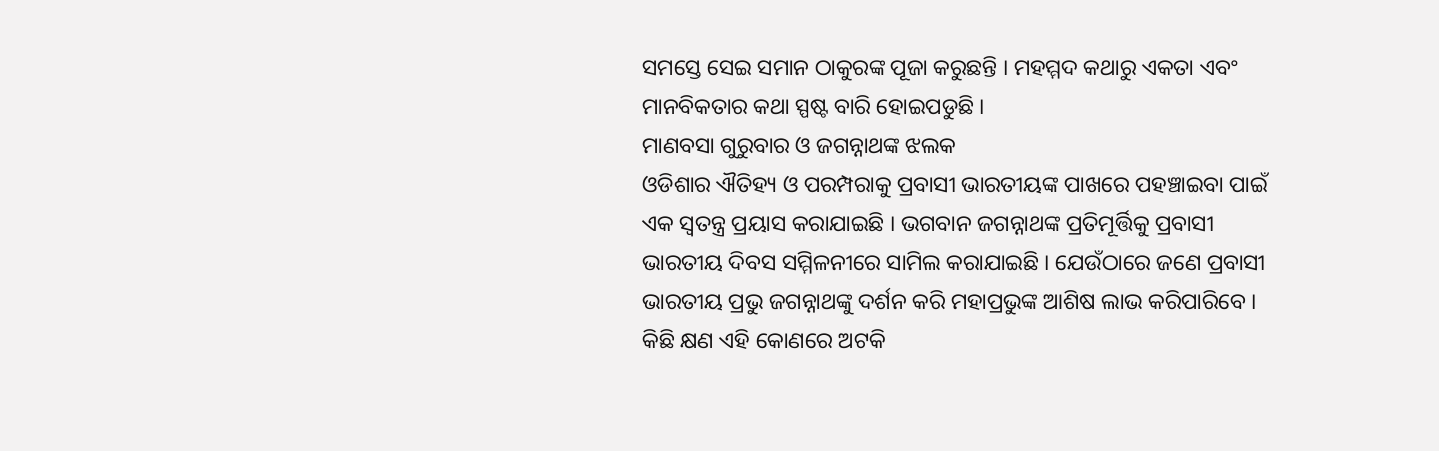ସମସ୍ତେ ସେଇ ସମାନ ଠାକୁରଙ୍କ ପୂଜା କରୁଛନ୍ତି । ମହମ୍ମଦ କଥାରୁ ଏକତା ଏବଂ ମାନବିକତାର କଥା ସ୍ପଷ୍ଟ ବାରି ହୋଇପଡୁଛି ।
ମାଣବସା ଗୁରୁବାର ଓ ଜଗନ୍ନାଥଙ୍କ ଝଲକ
ଓଡିଶାର ଐତିହ୍ୟ ଓ ପରମ୍ପରାକୁ ପ୍ରବାସୀ ଭାରତୀୟଙ୍କ ପାଖରେ ପହଞ୍ଚାଇବା ପାଇଁ ଏକ ସ୍ବତନ୍ତ୍ର ପ୍ରୟାସ କରାଯାଇଛି । ଭଗବାନ ଜଗନ୍ନାଥଙ୍କ ପ୍ରତିମୂର୍ତ୍ତିକୁ ପ୍ରବାସୀ ଭାରତୀୟ ଦିବସ ସମ୍ମିଳନୀରେ ସାମିଲ କରାଯାଇଛି । ଯେଉଁଠାରେ ଜଣେ ପ୍ରବାସୀ ଭାରତୀୟ ପ୍ରଭୁ ଜଗନ୍ନାଥଙ୍କୁ ଦର୍ଶନ କରି ମହାପ୍ରଭୁଙ୍କ ଆଶିଷ ଲାଭ କରିପାରିବେ । କିଛି କ୍ଷଣ ଏହି କୋଣରେ ଅଟକି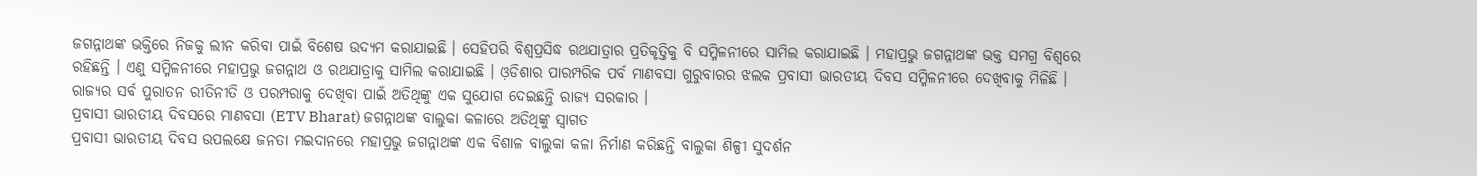ଜଗନ୍ନାଥଙ୍କ ଭକ୍ତିରେ ନିଜକୁ ଲୀନ କରିବା ପାଇଁ ବିଶେଷ ଉଦ୍ୟମ କରାଯାଇଛି । ସେହିପରି ବିଶ୍ବପ୍ରସିଦ୍ଧ ରଥଯାତ୍ରାର ପ୍ରତିକୃତ୍ତିକୁ ବି ସମ୍ମିଳନୀରେ ସାମିଲ କରାଯାଇଛି । ମହାପ୍ରଭୁ ଜଗନ୍ନାଥଙ୍କ ଭକ୍ତ ସମଗ୍ର ବିଶ୍ବରେ ରହିଛନ୍ତି । ଏଣୁ ସମ୍ମିଳନୀରେ ମହାପ୍ରଭୁ ଜଗନ୍ନାଥ ଓ ରଥଯାତ୍ରାକୁ ସାମିଲ କରାଯାଇଛି । ଓ଼ଡିଶାର ପାରମ୍ପରିକ ପର୍ବ ମାଣବସା ଗୁରୁବାରର ଝଲକ ପ୍ରବାସୀ ଭାରତୀୟ ଦିବସ ସମ୍ମିଳନୀରେ ଦେଖିବାକୁ ମିଳିଛି । ରାଜ୍ୟର ସର୍ବ ପୁରାତନ ରୀତିନୀତି ଓ ପରମ୍ପରାକୁ ଦେଖିବା ପାଇଁ ଅତିଥିଙ୍କୁ ଏକ ସୁଯୋଗ ଦେଇଛନ୍ତି ରାଜ୍ୟ ସରକାର ।
ପ୍ରବାସୀ ଭାରତୀୟ ଦିବସରେ ମାଣବସା (ETV Bharat) ଜଗନ୍ନାଥଙ୍କ ବାଲୁକା କଳାରେ ଅତିଥିଙ୍କୁ ସ୍ବାଗତ
ପ୍ରବାସୀ ଭାରତୀୟ ଦିବସ ଉପଲକ୍ଷେ ଜନତା ମଇଦାନରେ ମହାପ୍ରଭୁ ଜଗନ୍ନାଥଙ୍କ ଏକ ବିଶାଳ ବାଲୁକା କଳା ନିର୍ମାଣ କରିଛନ୍ତି ବାଲୁକା ଶିଳ୍ପୀ ସୁଦର୍ଶନ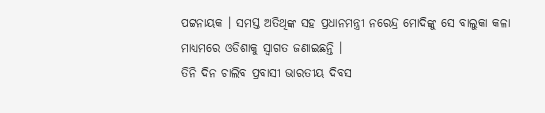ପଟ୍ଟନାୟକ । ସମସ୍ତ ଅତିଥିଙ୍କ ସହ ପ୍ରଧାନମନ୍ତ୍ରୀ ନରେନ୍ଦ୍ର ମୋଦିଙ୍କୁ ସେ ବାଲୁକା କଳା ମାଧ୍ୟମରେ ଓଡିଶାକୁ ସ୍ବାଗତ ଜଣାଇଛନ୍ତି ।
ତିନି ଦିନ ଚାଲିବ ପ୍ରବାସୀ ଭାରତୀୟ ଦିବସ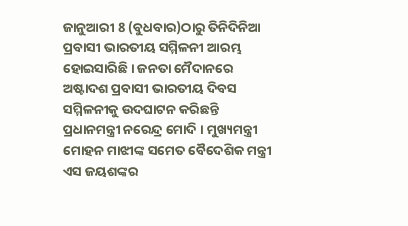ଜାନୁଆରୀ 8 (ବୁଧବାର)ଠାରୁ ତିନିଦିନିଆ ପ୍ରବାସୀ ଭାରତୀୟ ସମ୍ମିଳନୀ ଆରମ୍ଭ ହୋଇସାରିଛି । ଜନତା ମୈଦାନରେ ଅଷ୍ଟାଦଶ ପ୍ରବାସୀ ଭାରତୀୟ ଦିବସ ସମ୍ମିଳନୀକୁ ଉଦଘାଟନ କରିଛନ୍ତି ପ୍ରଧାନମନ୍ତ୍ରୀ ନରେନ୍ଦ୍ର ମୋଦି । ମୁଖ୍ୟମନ୍ତ୍ରୀ ମୋହନ ମାଝୀଙ୍କ ସମେତ ବୈଦେଶିକ ମନ୍ତ୍ରୀ ଏସ ଜୟଶଙ୍କର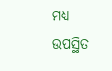ମଧ୍ୟ ଉପସ୍ଥିତ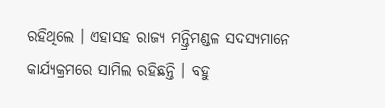ରହିଥିଲେ । ଏହାସହ ରାଜ୍ୟ ମନ୍ତ୍ରିମଣ୍ଡଳ ସଦସ୍ୟମାନେ କାର୍ଯ୍ୟକ୍ରମରେ ସାମିଲ ରହିଛନ୍ତି । ବହୁ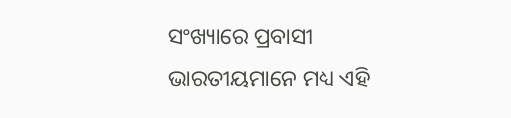ସଂଖ୍ୟାରେ ପ୍ରବାସୀ ଭାରତୀୟମାନେ ମଧ୍ୟ ଏହି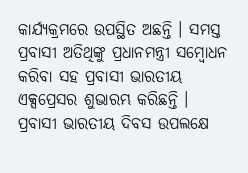କାର୍ଯ୍ୟକ୍ରମରେ ଉପସ୍ଥିତ ଅଛନ୍ତି । ସମସ୍ତ ପ୍ରବାସୀ ଅତିଥିଙ୍କୁ ପ୍ରଧାନମନ୍ତ୍ରୀ ସମ୍ବୋଧନ କରିବା ସହ ପ୍ରବାସୀ ଭାରତୀୟ ଏକ୍ସପ୍ରେସର ଶୁଭାରମ୍ଭ କରିଛନ୍ତି । ପ୍ରବାସୀ ଭାରତୀୟ ଦିବସ ଉପଲକ୍ଷେ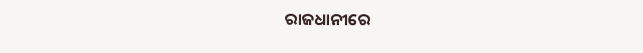ରାଜଧାନୀରେ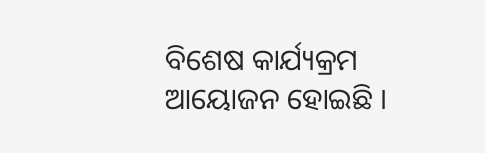ବିଶେଷ କାର୍ଯ୍ୟକ୍ରମ ଆୟୋଜନ ହୋଇଛି ।